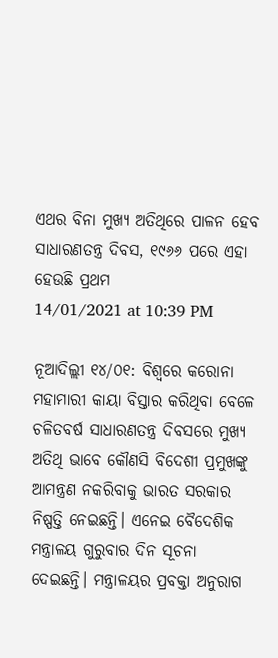ଏଥର ବିନା ମୁଖ୍ୟ ଅତିଥିରେ ପାଳନ ହେବ ସାଧାରଣତନ୍ତ୍ର ଦିବସ, ୧୯୬୬ ପରେ ଏହା ହେଉଛି ପ୍ରଥମ
14/01/2021 at 10:39 PM

ନୂଆଦିଲ୍ଲୀ ୧୪/୦୧: ବିଶ୍ବରେ କରୋନା ମହାମାରୀ କାୟା ବିସ୍ତାର କରିଥିବା ବେଳେ ଚଳିତବର୍ଷ ସାଧାରଣତନ୍ତ୍ର ଦିବସରେ ମୁଖ୍ୟ ଅତିଥି ଭାବେ କୌଣସି ବିଦେଶୀ ପ୍ରମୁଖଙ୍କୁ ଆମନ୍ତ୍ରଣ ନକରିବାକୁ ଭାରତ ସରକାର ନିଷ୍ପତ୍ତି ନେଇଛନ୍ତି। ଏନେଇ ବୈଦେଶିକ ମନ୍ତ୍ରାଳୟ ଗୁରୁବାର ଦିନ ସୂଚନା ଦେଇଛନ୍ତି। ମନ୍ତ୍ରାଳୟର ପ୍ରବକ୍ତା ଅନୁରାଗ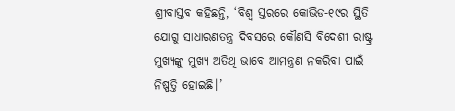ଶ୍ରୀବାସ୍ତବ କହିଛନ୍ତି, ‘ବିଶ୍ବ ସ୍ତରରେ କୋଭିଡ-୧୯ର ସ୍ଥିତି ଯୋଗୁ ସାଧାରଣତନ୍ତ୍ର ଦିବସରେ କୌଣସି ବିଦେଶୀ ରାଷ୍ଟ୍ର ମୁଖ୍ୟଙ୍କୁ ମୁଖ୍ୟ ଅତିଥି ଭାବେ ଆମନ୍ତ୍ରଣ ନକରିବା ପାଇଁ ନିଷ୍ପତ୍ତି ହୋଇଛି।’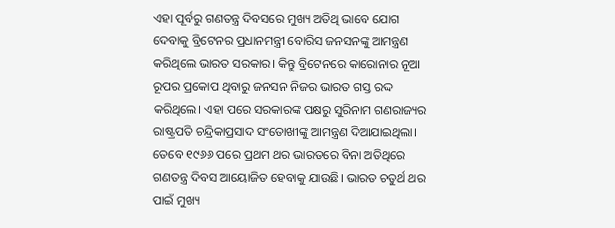ଏହା ପୂର୍ବରୁ ଗଣତନ୍ତ୍ର ଦିବସରେ ମୁଖ୍ୟ ଅତିଥି ଭାବେ ଯୋଗ ଦେବାକୁ ବ୍ରିଟେନର ପ୍ରଧାନମନ୍ତ୍ରୀ ବୋରିସ ଜନସନଙ୍କୁ ଆମନ୍ତ୍ରଣ କରିଥିଲେ ଭାରତ ସରକାର। କିନ୍ତୁ ବ୍ରିଟେନରେ କାରୋନାର ନୂଆ ରୂପର ପ୍ରକୋପ ଥିବାରୁ ଜନସନ ନିଜର ଭାରତ ଗସ୍ତ ରଦ୍ଦ କରିଥିଲେ। ଏହା ପରେ ସରକାରଙ୍କ ପକ୍ଷରୁ ସୁରିନାମ ଗଣରାଜ୍ୟର ରାଷ୍ଟ୍ରପତି ଚନ୍ଦ୍ରିକାପ୍ରସାଦ ସଂତୋଖୀଙ୍କୁ ଆମନ୍ତ୍ରଣ ଦିଆଯାଇଥିଲା।
ତେବେ ୧୯୬୬ ପରେ ପ୍ରଥମ ଥର ଭାରତରେ ବିନା ଅତିଥିରେ ଗଣତନ୍ତ୍ର ଦିବସ ଆୟୋଜିତ ହେବାକୁ ଯାଉଛି। ଭାରତ ଚତୁର୍ଥ ଥର ପାଇଁ ମୁଖ୍ୟ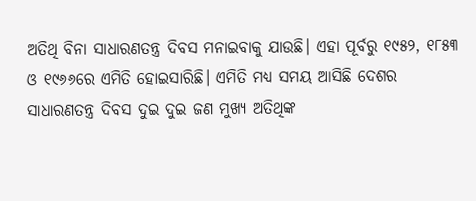ଅତିଥି ବିନା ସାଧାରଣତନ୍ତ୍ର ଦିବସ ମନାଇବାକୁ ଯାଉଛି। ଏହା ପୂର୍ବରୁ ୧୯୫୨, ୧୮୫୩ ଓ ୧୯୬୬ରେ ଏମିତି ହୋଇସାରିଛି। ଏମିତି ମଧ୍ୟ ସମୟ ଆସିଛି ଦେଶର ସାଧାରଣତନ୍ତ୍ର ଦିବସ ଦୁଇ ଦୁଇ ଜଣ ମୁଖ୍ୟ ଅତିଥିଙ୍କ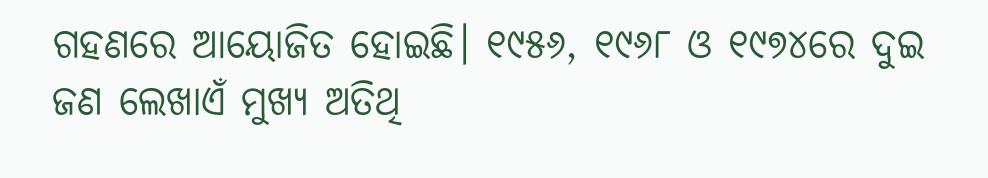ଗହଣରେ ଆୟୋଜିତ ହୋଇଛି। ୧୯୫୬, ୧୯୬୮ ଓ ୧୯୭୪ରେ ଦୁଇ ଜଣ ଲେଖାଏଁ ମୁଖ୍ୟ ଅତିଥି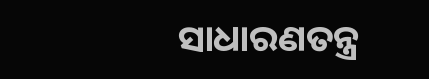ସାଧାରଣତନ୍ତ୍ର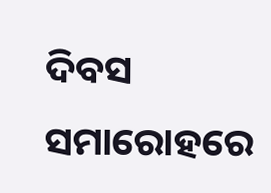ଦିବସ ସମାରୋହରେ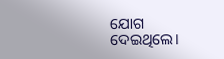ଯୋଗ ଦେଇଥିଲେ।